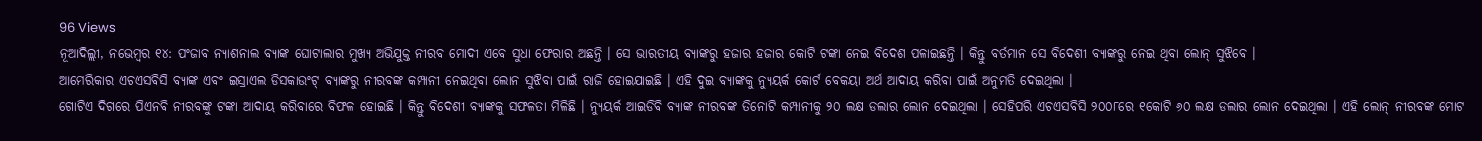96 Views
ନୂଆଦିଲ୍ଲୀ, ନଭେମ୍ବର ୧୪: ପଂଜାବ ନ୍ୟାଶନାଲ ବ୍ୟାଙ୍କ ଘୋଟାଲାର ମୁଖ୍ୟ ଅଭିଯୁକ୍ତ ନୀରବ ମୋଦୀ ଏବେ ସୁଧା ଫେରାର ଅଛନ୍ତି । ସେ ଭାରତୀୟ ବ୍ୟାଙ୍କରୁ ହଜାର ହଜାର କୋଟି ଟଙ୍କା ନେଇ ବିଦେଶ ପଳାଇଛନ୍ତି । କିନ୍ତୁ ବର୍ତମାନ ସେ ବିଦେଶୀ ବ୍ୟାଙ୍କରୁ ନେଇ ଥିବା ଲୋନ୍ ସୁଝିବେ ।
ଆମେରିକାର ଏଚଏସବିସି ବ୍ୟାଙ୍କ ଏବଂ ଇସ୍ରାଏଲ ଡିସକାଉଂଟ୍ ବ୍ୟାଙ୍କରୁ ନୀରବଙ୍କ କମ୍ପାନୀ ନେଇଥିବା ଲୋନ ସୁଝିବା ପାଇଁ ରାଜି ହୋଇଯାଇଛି । ଏହି ଦୁଇ ବ୍ୟାଙ୍କକୁ ନ୍ୟୁୟର୍କ କୋର୍ଟ ବେକୟା ଅର୍ଥ ଆଦାୟ କରିବା ପାଇଁ ଅନୁମତି ଦେଇଥିଲା ।
ଗୋଟିଏ ଦିଗରେ ପିଏନବି ନୀରବଙ୍କୁ ଟଙ୍କା ଆଦାୟ କରିବାରେ ବିଫଳ ହୋଇଛି । କିନ୍ତୁ ବିଦେଶୀ ବ୍ୟାଙ୍କକୁ ସଫଳତା ମିଳିଛି । ନ୍ୟୁୟର୍କ ଆଇଡିବି ବ୍ୟାଙ୍କ ନୀରବଙ୍କ ତିନୋଟି କମ୍ପାନୀକୁ ୨୦ ଲକ୍ଷ ଡଲାର ଲୋନ ଦେଇଥିଲା । ସେହିପରି ଏଚଏସବିସି ୨୦୦୮ରେ ୧କୋଟି ୬୦ ଲକ୍ଷ ଡଲାର ଲୋନ ଦେଇଥିଲା । ଏହି ଲୋନ୍ ନୀରବଙ୍କ ମୋଟ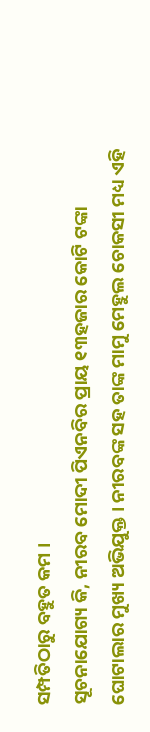ସମ୍ପତିଠାରୁ ବହୁତ କମ ।
ସୂଚନାଯୋଗ୍ୟ କି, ନୀରବ ମୋଦୀ ପିଏନବିର ପ୍ରାୟ ୧୩ହଜାର କୋଟି ଟଙ୍କା ଘୋଟାଲାର ମୁଖ୍ୟ ଅଭିଯୁକ୍ତ । ନୀରବଙ୍କ ସହ ତାଙ୍କ ମାମୁ ମେହୁଲ ଚୋକସୀ ମଧ୍ୟ ଏହି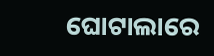ଘୋଟାଲାରେ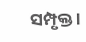ସମ୍ପୃକ୍ତ ।